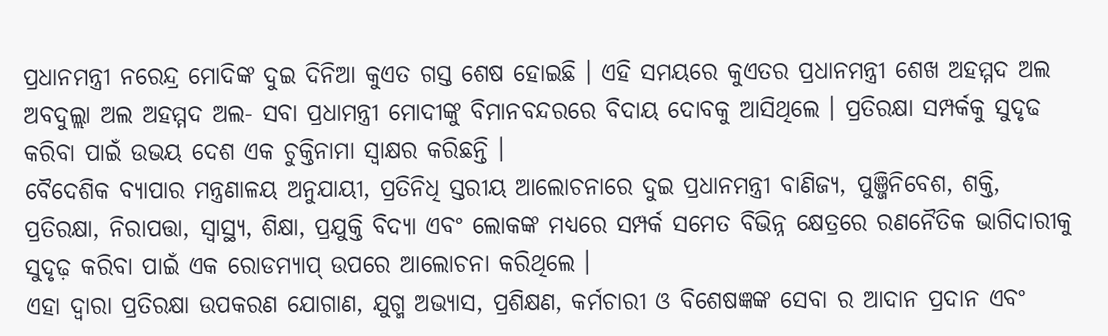ପ୍ରଧାନମନ୍ତ୍ରୀ ନରେନ୍ଦ୍ର ମୋଦିଙ୍କ ଦୁଇ ଦିନିଆ କୁଏତ ଗସ୍ତ ଶେଷ ହୋଇଛି । ଏହି ସମୟରେ କୁଏତର ପ୍ରଧାନମନ୍ତ୍ରୀ ଶେଖ ଅହମ୍ମଦ ଅଲ ଅବଦୁଲ୍ଲା ଅଲ ଅହମ୍ମଦ ଅଲ- ସବା ପ୍ରଧାମନ୍ତ୍ରୀ ମୋଦୀଙ୍କୁ ବିମାନବନ୍ଦରରେ ବିଦାୟ ଦୋବକୁ ଆସିଥିଲେ । ପ୍ରତିରକ୍ଷା ସମ୍ପର୍କକୁ ସୁଦୃଢ କରିବା ପାଇଁ ଉଭୟ ଦେଶ ଏକ ଚୁକ୍ତିନାମା ସ୍ବାକ୍ଷର କରିଛନ୍ତି ।
ବୈଦେଶିକ ବ୍ୟାପାର ମନ୍ତ୍ରଣାଳୟ ଅନୁଯାୟୀ, ପ୍ରତିନିଧି ସ୍ତରୀୟ ଆଲୋଚନାରେ ଦୁଇ ପ୍ରଧାନମନ୍ତ୍ରୀ ବାଣିଜ୍ୟ, ପୁଞ୍ଜିନିବେଶ, ଶକ୍ତି, ପ୍ରତିରକ୍ଷା, ନିରାପତ୍ତା, ସ୍ୱାସ୍ଥ୍ୟ, ଶିକ୍ଷା, ପ୍ରଯୁକ୍ତି ବିଦ୍ୟା ଏବଂ ଲୋକଙ୍କ ମଧ୍ୟରେ ସମ୍ପର୍କ ସମେତ ବିଭିନ୍ନ କ୍ଷେତ୍ରରେ ରଣନୈତିକ ଭାଗିଦାରୀକୁ ସୁଦୃଢ଼ କରିବା ପାଇଁ ଏକ ରୋଡମ୍ୟାପ୍ ଉପରେ ଆଲୋଚନା କରିଥିଲେ ।
ଏହା ଦ୍ୱାରା ପ୍ରତିରକ୍ଷା ଉପକରଣ ଯୋଗାଣ, ଯୁଗ୍ମ ଅଭ୍ୟାସ, ପ୍ରଶିକ୍ଷଣ, କର୍ମଚାରୀ ଓ ବିଶେଷଜ୍ଞଙ୍କ ସେବା ର ଆଦାନ ପ୍ରଦାନ ଏବଂ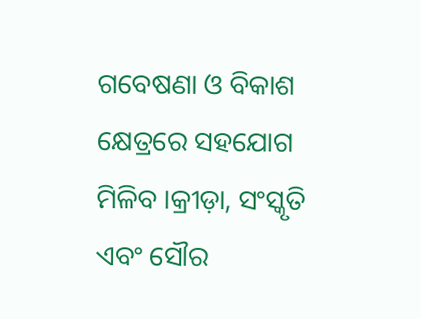ଗବେଷଣା ଓ ବିକାଶ କ୍ଷେତ୍ରରେ ସହଯୋଗ ମିଳିବ ।କ୍ରୀଡ଼ା, ସଂସ୍କୃତି ଏବଂ ସୌର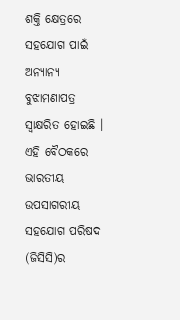ଶକ୍ତି କ୍ଷେତ୍ରରେ ସହଯୋଗ ପାଇଁ ଅନ୍ୟାନ୍ୟ ବୁଝାମଣାପତ୍ର ସ୍ୱାକ୍ଷରିତ ହୋଇଛି ।
ଏହି ବୈଠକରେ ଭାରତୀୟ ଉପସାଗରୀୟ ସହଯୋଗ ପରିଷଦ (ଜିସିସି)ର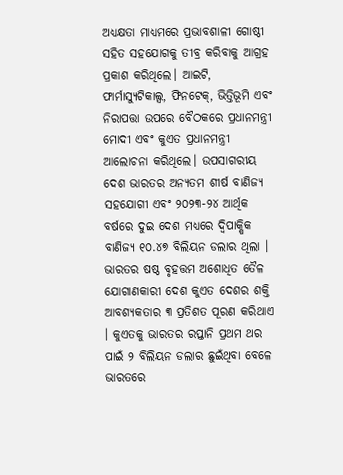ଅଧ୍ୟକ୍ଷତା ମାଧ୍ୟମରେ ପ୍ରଭାବଶାଳୀ ଗୋଷ୍ଠୀ ସହିତ ସହଯୋଗକୁ ତୀବ୍ର କରିବାକୁ ଆଗ୍ରହ ପ୍ରକାଶ କରିଥିଲେ। ଆଇଟି, ଫାର୍ମାସ୍ୟୁଟିକାଲ୍ସ, ଫିନଟେକ୍, ଭିତ୍ତିଭୂମି ଏବଂ ନିରାପତ୍ତା ଉପରେ ବୈଠକରେ ପ୍ରଧାନମନ୍ତ୍ରୀ ମୋଦୀ ଏବଂ କୁଏତ ପ୍ରଧାନମନ୍ତ୍ରୀ ଆଲୋଚନା କରିଥିଲେ। ଉପସାଗରୀୟ ଦେଶ ଭାରତର ଅନ୍ୟତମ ଶୀର୍ଷ ବାଣିଜ୍ୟ ସହଯୋଗୀ ଏବଂ ୨୦୨୩-୨୪ ଆର୍ଥିକ ବର୍ଷରେ ଦୁଇ ଦେଶ ମଧ୍ୟରେ ଦ୍ୱିପାକ୍ଷିକ ବାଣିଜ୍ୟ ୧୦.୪୭ ବିଲିୟନ ଡଲାର ଥିଲା ।
ଭାରତର ଷଷ୍ଠ ବୃହତ୍ତମ ଅଶୋଧିତ ତୈଳ ଯୋଗାଣକାରୀ ଦେଶ କୁଏତ ଦେଶର ଶକ୍ତି ଆବଶ୍ୟକତାର ୩ ପ୍ରତିଶତ ପୂରଣ କରିଥାଏ । କୁଏତକୁ ଭାରତର ରପ୍ତାନି ପ୍ରଥମ ଥର ପାଇଁ ୨ ବିଲିୟନ ଡଲାର ଛୁଇଁଥିବା ବେଳେ ଭାରତରେ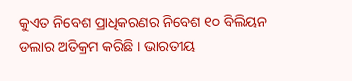କୁଏତ ନିବେଶ ପ୍ରାଧିକରଣର ନିବେଶ ୧୦ ବିଲିୟନ ଡଲାର ଅତିକ୍ରମ କରିଛି । ଭାରତୀୟ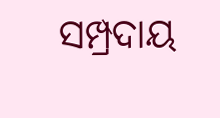ସମ୍ପ୍ରଦାୟ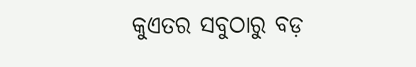କୁଏତର ସବୁଠାରୁ ବଡ଼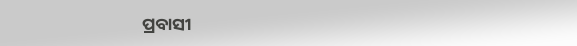ପ୍ରବାସୀ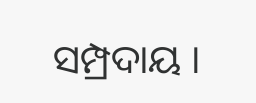ସମ୍ପ୍ରଦାୟ ।